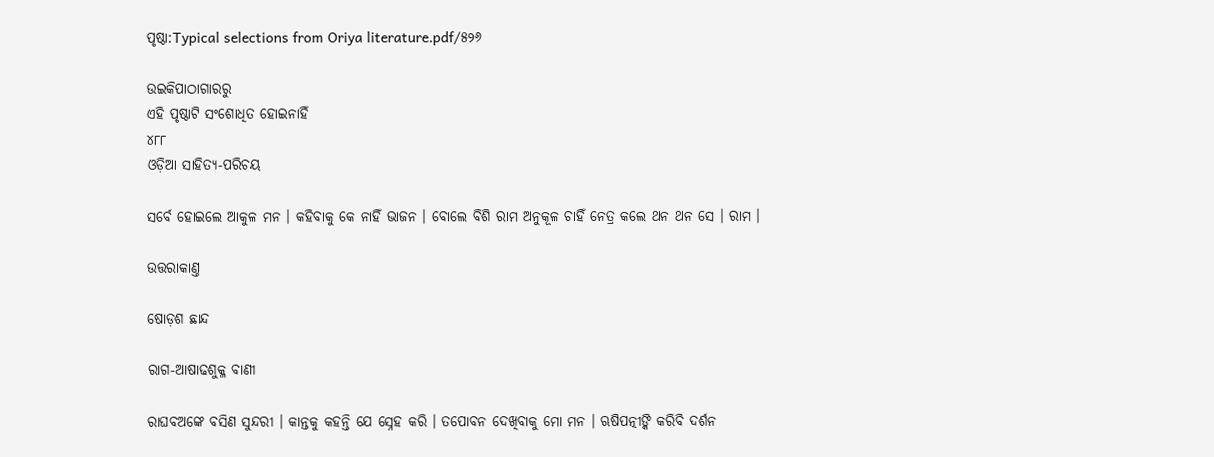ପୃଷ୍ଠା:Typical selections from Oriya literature.pdf/୫୨୬

ଉଇକିପାଠାଗାର‌ରୁ
ଏହି ପୃଷ୍ଠାଟି ସଂଶୋଧିତ ହୋଇନାହିଁ
୪୮୮
ଓଡ଼ିଆ ସାହିତ୍ୟ-ପରିଚୟ

ସର୍ବେ ହୋଇଲେ ଆକୁଳ ମନ । କ‌ହିବାକୁ କେ ନାହିଁ ଭାଜନ । ବୋଲେ ବିଶି ରାମ ଅନୁକୂଳ ଚାହିଁ ନେତ୍ର କଲେ ଥନ ଥନ ସେ । ରାମ ।

ଉତ୍ତରାକାଣ୍ତ

ଷୋଡ଼ଶ ଛାନ୍ଦ

ରାଗ-ଆଷାଢଶୁକ୍ଳ ବାଣୀ

ରାଘବଅଙ୍କେ ବସିଣ ସୁନ୍ଦରୀ । କାନ୍ତକୁ କ‌ହ‌ନ୍ତି ଯେ ସ୍ନେହ କରି । ତପୋବନ ଦେଖିବାକୁ ମୋ ମନ । ଋଷିପତ୍ନୀଙ୍କି କରିବି ଦର୍ଶନ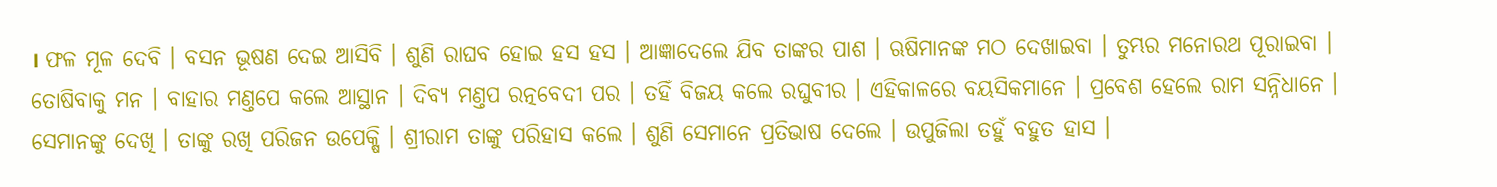। ଫଳ ମୂଳ ଦେବି । ବସନ ଭୂଷଣ ଦେଇ ଆସିବି । ଶୁଣି ରାଘବ ହୋଇ ହସ ହସ । ଆଜ୍ଞାଦେଲେ ଯିବ ତାଙ୍କର ପାଶ । ଋଷିମାନଙ୍କ ମଠ ଦେଖାଇବା । ତୁମ୍ଭର ମନୋରଥ ପୂରାଇବା । ତୋଷିବାକୁ ମନ । ବାହାର ମଣ୍ତପେ କଲେ ଆସ୍ଥାନ । ଦିବ୍ୟ ମଣ୍ତପ ରତ୍ନବେଦୀ ପର । ତ‌ହିଁ ବିଜୟ କଲେ ରଘୁବୀର । ଏହିକାଳରେ ବୟସିକମାନେ । ପ୍ରବେଶ ହେଲେ ରାମ ସନ୍ନିଧାନେ । ସେମାନଙ୍କୁ ଦେଖି । ତାଙ୍କୁ ରଖି ପରିଜନ ଉପେକ୍ଷି । ଶ୍ରୀରାମ ତାଙ୍କୁ ପରିହାସ କଲେ । ଶୁଣି ସେମାନେ ପ୍ର‌ତିଭାଷ ଦେଲେ । ଉପୁଜିଲା ତ‌ହୁଁ ବ‌ହୁତ ହାସ ।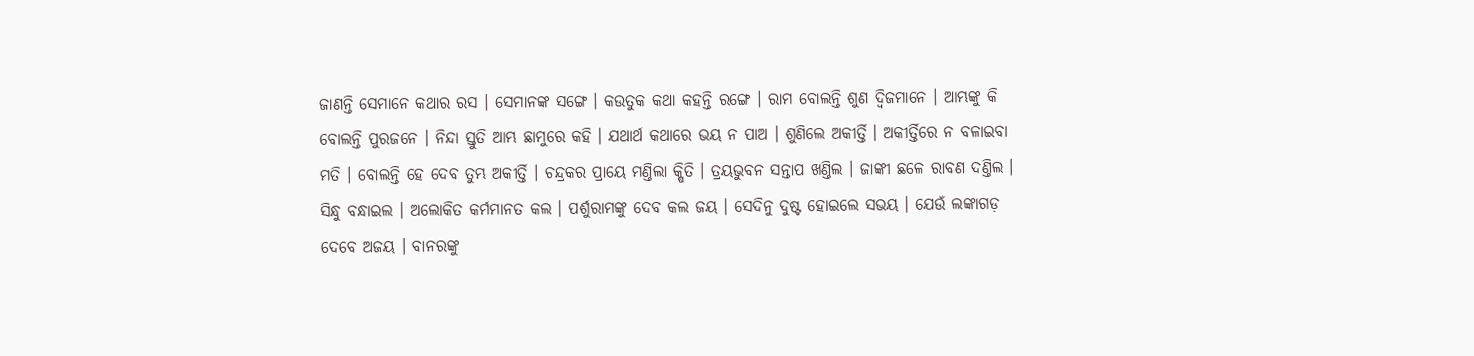ଜାଣନ୍ତି ସେମାନେ କଥାର ରସ । ସେମାନଙ୍କ ସଙ୍ଗେ । କଉତୁକ କଥା କ‌ହ‌ନ୍ତି ରଙ୍ଗେ । ରାମ ବୋଲନ୍ତି ଶୁଣ ଦ୍ୱିଜମାନେ । ଆମ୍ଭଙ୍କୁ କି ବୋଲନ୍ତି ପୁରଜନେ । ନିନ୍ଦା ସ୍ତୁତି ଆମ୍ଭ ଛାମୁରେ କ‌ହି । ଯଥାର୍ଥ କଥାରେ ଭୟ ନ ପାଅ । ଶୁଣିଲେ ଅକୀର୍ତ୍ତି । ଅକୀର୍ତ୍ତିରେ ନ ବଳାଇବା ମତି । ବୋଲନ୍ତି ହେ ଦେବ ତୁମ୍ଭ ଅକୀର୍ତ୍ତି । ଚନ୍ଦ୍ରକର ପ୍ରାୟେ ମଣ୍ତିଲା କ୍ଷିତି । ତ୍ରୟଭୁବନ ସନ୍ତାପ ଖଣ୍ତିଲ । ଜାଙ୍କୀ ଛଳେ ରାବଣ ଦଣ୍ତିଲ । ସିନ୍ଧୁ ବନ୍ଧାଇଲ । ଅଲୋକିତ କର୍ମମାନତ କଲ । ପର୍ଶୁରାମଙ୍କୁ ଦେବ କଲ ଜୟ । ସେଦିନୁ ଦୁଷ୍ଟ ହୋଇଲେ ସଭୟ । ଯେଉଁ ଲଙ୍କାଗଡ଼ ଦେବେ ଅଜୟ । ବାନରଙ୍କୁ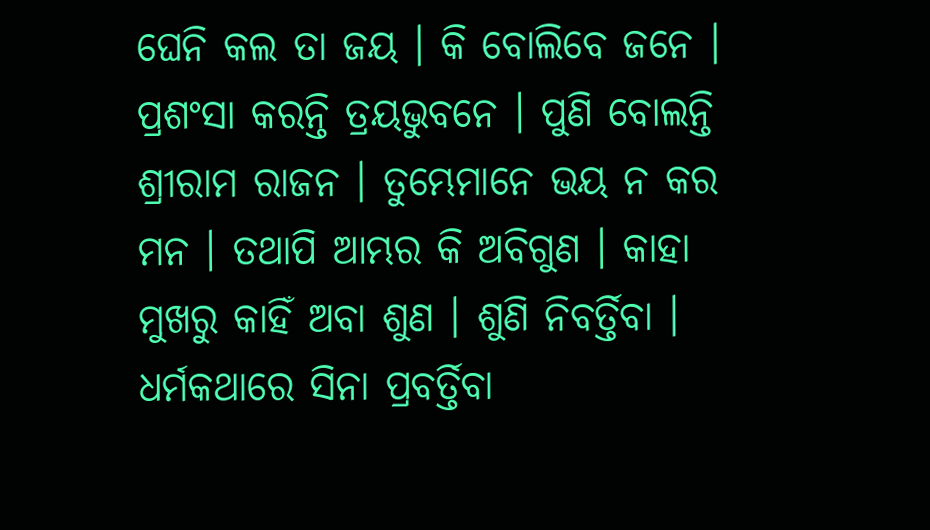ଘେନି କଲ ତା ଜୟ । କି ବୋଲିବେ ଜନେ । ପ୍ରଶଂସା କରନ୍ତି ତ୍ରୟଭୁବନେ । ପୁଣି ବୋଲନ୍ତି ଶ୍ରୀରାମ ରାଜନ । ତୁମ୍ଭେମାନେ ଭୟ ନ କର ମନ । ତ‌ଥାପି ଆମ୍ଭର କି ଅବିଗୁଣ । କାହା ମୁଖରୁ କାହିଁ ଅବା ଶୁଣ । ଶୁଣି ନିବର୍ତ୍ତିବା । ଧର୍ମକଥାରେ ସିନା ପ୍ରବର୍ତ୍ତିବା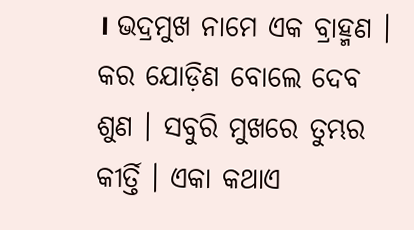। ଭଦ୍ରମୁଖ ନାମେ ଏକ ବ୍ରାହ୍ମଣ । କର ଯୋଡ଼ିଣ ବୋଲେ ଦେବ ଶୁଣ । ସବୁରି ମୁଖରେ ତୁମ୍ଭର କୀର୍ତ୍ତି । ଏକା କଥାଏ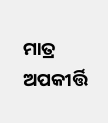ମାତ୍ର ଅପକୀର୍ତ୍ତି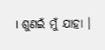। ଶୁଣଇଁ ମୁଁ ଯାହା ।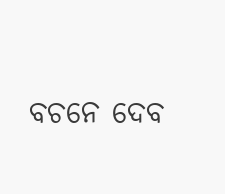ବଚନେ ଦେବ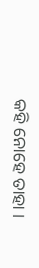କ‌ହି ନୋହେ ତାହା ।